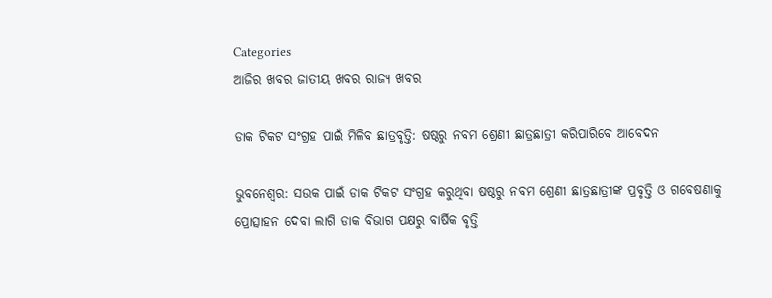Categories
ଆଜିର ଖବର ଜାତୀୟ ଖବର ରାଜ୍ୟ ଖବର

ଡାକ ଟିକଟ ସଂଗ୍ରହ ପାଇଁ ମିଳିବ ଛାତ୍ରବୃତ୍ତି: ଷଷ୍ଠରୁ ନବମ ଶ୍ରେଣୀ ଛାତ୍ରଛାତ୍ରୀ କରିପାରିବେ ଆବେଦନ

ଭୁବନେଶ୍ୱର: ସଉକ ପାଇଁ ଡାକ ଟିକଟ ସଂଗ୍ରହ କରୁଥିବା ଷଷ୍ଠରୁ ନବମ ଶ୍ରେଣୀ ଛାତ୍ରଛାତ୍ରୀଙ୍କ ପ୍ରବୃତ୍ତି ଓ ଗବେଷଣାକୁ ପ୍ରୋତ୍ସାହନ ଦେବା ଲାଗି ଡାକ ବିଭାଗ ପକ୍ଷରୁ ବାର୍ଷିକ ବୃତ୍ତି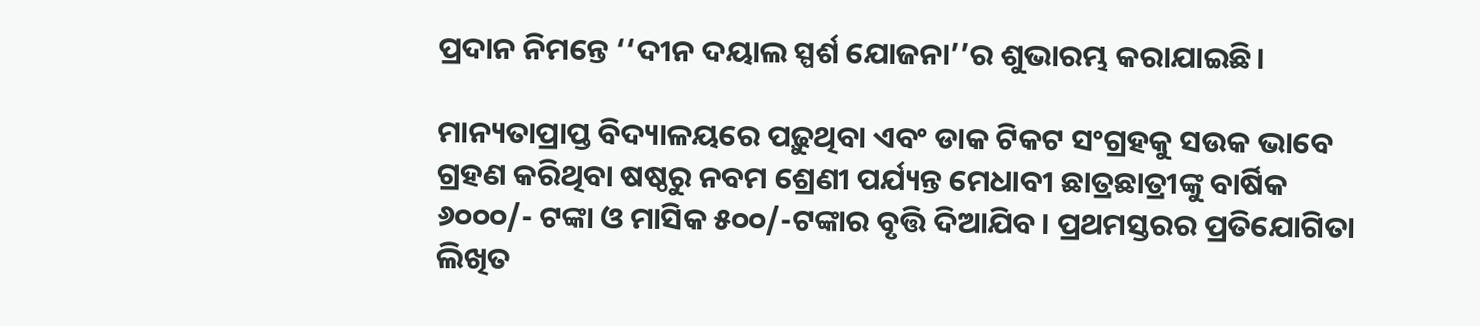ପ୍ରଦାନ ନିମନ୍ତେ ‘‘ଦୀନ ଦୟାଲ ସ୍ପର୍ଶ ଯୋଜନା’’ର ଶୁଭାରମ୍ଭ କରାଯାଇଛି।

ମାନ୍ୟତାପ୍ରାପ୍ତ ବିଦ୍ୟାଳୟରେ ପଢ଼ୁଥିବା ଏବଂ ଡାକ ଟିକଟ ସଂଗ୍ରହକୁ ସଉକ ଭାବେ ଗ୍ରହଣ କରିଥିବା ଷଷ୍ଠରୁ ନବମ ଶ୍ରେଣୀ ପର୍ଯ୍ୟନ୍ତ ମେଧାବୀ ଛାତ୍ରଛାତ୍ରୀଙ୍କୁ ବାର୍ଷିକ ୬୦୦୦/- ଟଙ୍କା ଓ ମାସିକ ୫୦୦/-ଟଙ୍କାର ବୃତ୍ତି ଦିଆଯିବ। ପ୍ରଥମସ୍ତରର ପ୍ରତିଯୋଗିତା ଲିଖିତ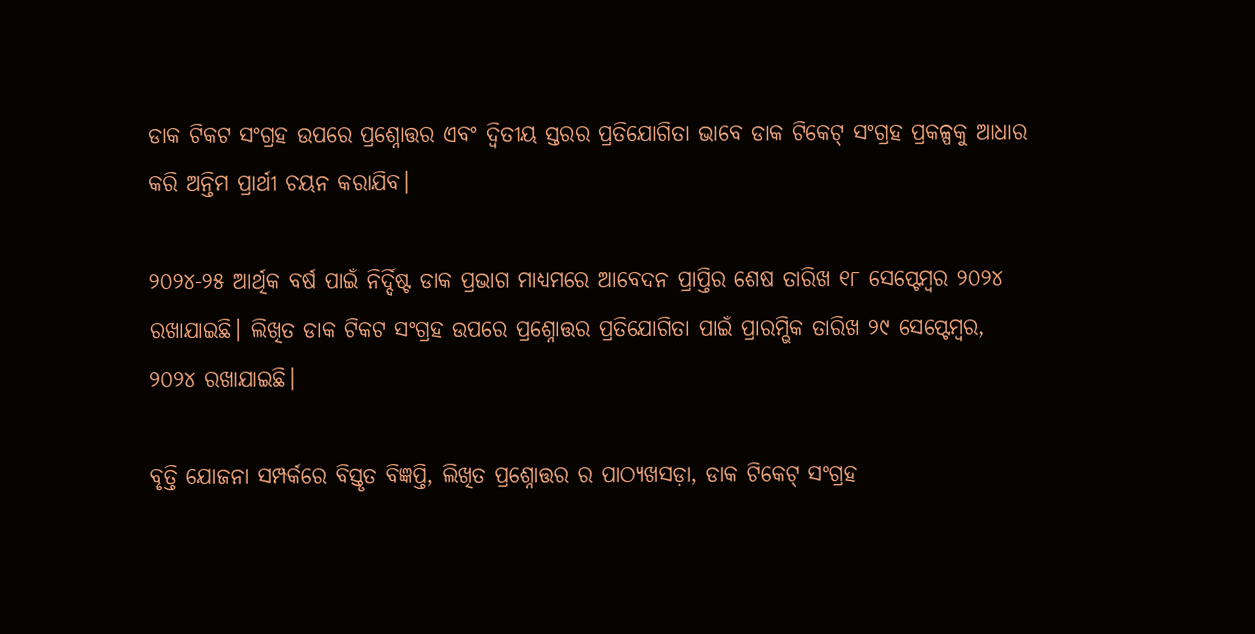ଡାକ ଟିକଟ ସଂଗ୍ରହ ଉପରେ ପ୍ରଶ୍ନୋତ୍ତର ଏବଂ ଦ୍ୱିତୀୟ ସ୍ତରର ପ୍ରତିଯୋଗିତା ଭାବେ ଡାକ ଟିକେଟ୍‌ ସଂଗ୍ରହ ପ୍ରକଳ୍ପକୁ ଆଧାର କରି ଅନ୍ତିମ ପ୍ରାର୍ଥୀ ଚୟନ କରାଯିବ।

୨୦୨୪-୨୫ ଆର୍ଥିକ ବର୍ଷ ପାଇଁ ନିର୍ଦ୍ଦିଷ୍ଟ ଡାକ ପ୍ରଭାଗ ମାଧ୍ୟମରେ ଆବେଦନ ପ୍ରାପ୍ତିର ଶେଷ ତାରିଖ ୧୮ ସେପ୍ଟେମ୍ବର ୨୦୨୪ ରଖାଯାଇଛି। ଲିଖିତ ଡାକ ଟିକଟ ସଂଗ୍ରହ ଉପରେ ପ୍ରଶ୍ନୋତ୍ତର ପ୍ରତିଯୋଗିତା ପାଇଁ ପ୍ରାରମ୍ଭିକ ତାରିଖ ୨୯ ସେପ୍ଟେମ୍ବର, ୨୦୨୪ ରଖାଯାଇଛି।

ବୃତ୍ତି ଯୋଜନା ସମ୍ପର୍କରେ ବିସ୍ତୃତ ବିଜ୍ଞପ୍ତି, ଲିଖିତ ପ୍ରଶ୍ନୋତ୍ତର ର ପାଠ୍ୟଖସଡ଼ା, ଡାକ ଟିକେଟ୍‌ ସଂଗ୍ରହ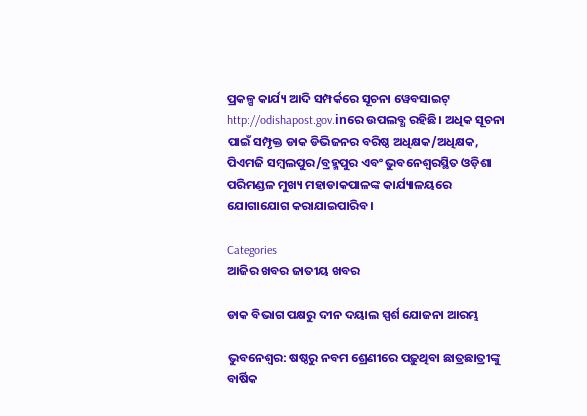ପ୍ରକଳ୍ପ କାର୍ଯ୍ୟ ଆଦି ସମ୍ପର୍କରେ ସୂଚନା ୱେବସାଇଟ୍‌ http://odishapost.gov.inରେ ଉପଲବ୍ଧ ରହିଛି। ଅଧିକ ସୂଚନା ପାଇଁ ସମ୍ପୃକ୍ତ ଡାକ ଡିଭିଜନର ବରିଷ୍ଠ ଅଧିକ୍ଷକ/ଅଧିକ୍ଷକ, ପିଏମଜି ସମ୍ବଲପୁର/ବ୍ରହ୍ମପୁର ଏବଂ ଭୁବନେଶ୍ୱରସ୍ଥିତ ଓଡ଼ିଶା ପରିମଣ୍ଡଳ ମୁଖ୍ୟ ମହାଡାକପାଳଙ୍କ କାର୍ଯ୍ୟାଳୟରେ ଯୋଗାଯୋଗ କରାଯାଇପାରିବ।

Categories
ଆଜିର ଖବର ଜାତୀୟ ଖବର

ଡାକ ବିଭାଗ ପକ୍ଷରୁ ଦୀନ ଦୟାଲ ସ୍ପର୍ଶ ଯୋଜନା ଆରମ୍ଭ

ଭୁବନେଶ୍ବର: ଷଷ୍ଠରୁ ନବମ ଶ୍ରେଣୀରେ ପଢ଼ୁଥିବା ଛାତ୍ରଛାତ୍ରୀଙ୍କୁ ବାର୍ଷିକ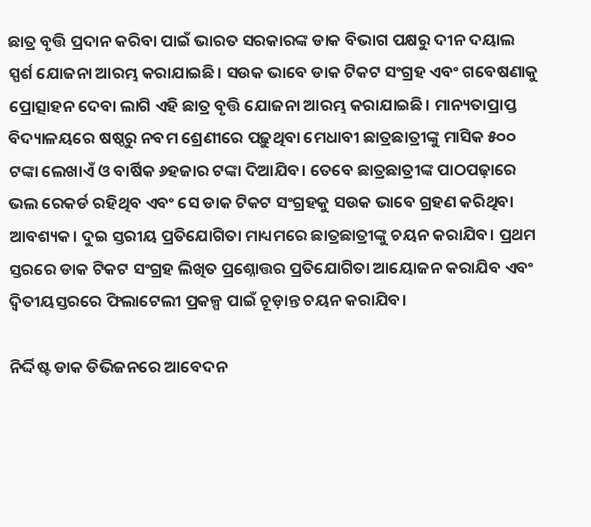ଛାତ୍ର ବୃତ୍ତି ପ୍ରଦାନ କରିବା ପାଇଁ ଭାରତ ସରକାରଙ୍କ ଡାକ ବିଭାଗ ପକ୍ଷରୁ ଦୀନ ଦୟାଲ ସ୍ପର୍ଶ ଯୋଜନା ଆରମ୍ଭ କରାଯାଇଛି। ସଉକ ଭାବେ ଡାକ ଟିକଟ ସଂଗ୍ରହ ଏବଂ ଗବେଷଣାକୁ ପ୍ରୋତ୍ସାହନ ଦେବା ଲାଗି ଏହି ଛାତ୍ର ବୃତ୍ତି ଯୋଜନା ଆରମ୍ଭ କରାଯାଇଛି। ମାନ୍ୟତାପ୍ରାପ୍ତ ବିଦ୍ୟାଳୟରେ ଷଷ୍ଠରୁ ନବମ ଶ୍ରେଣୀରେ ପଢ଼ୁଥିବା ମେଧାବୀ ଛାତ୍ରଛାତ୍ରୀଙ୍କୁ ମାସିକ ୫୦୦ ଟଙ୍କା ଲେଖାଏଁ ଓ ବାର୍ଷିକ ୬ହଜାର ଟଙ୍କା ଦିଆଯିବ। ତେବେ ଛାତ୍ରଛାତ୍ରୀଙ୍କ ପାଠପଢ଼ାରେ ଭଲ ରେକର୍ଡ ରହିଥିବ ଏବଂ ସେ ଡାକ ଟିକଟ ସଂଗ୍ରହକୁ ସଉକ ଭାବେ ଗ୍ରହଣ କରିଥିବା ଆବଶ୍ୟକ। ଦୁଇ ସ୍ତରୀୟ ପ୍ରତିଯୋଗିତା ମାଧ୍ୟମରେ ଛାତ୍ରଛାତ୍ରୀଙ୍କୁ ଚୟନ କରାଯିବ। ପ୍ରଥମ ସ୍ତରରେ ଡାକ ଟିକଟ ସଂଗ୍ରହ ଲିଖିତ ପ୍ରଶ୍ନୋତ୍ତର ପ୍ରତିଯୋଗିତା ଆୟୋଜନ କରାଯିବ ଏବଂ ଦ୍ବିତୀୟସ୍ତରରେ ଫିଲାଟେଲୀ ପ୍ରକଳ୍ପ ପାଇଁ ଚୂଡ଼ାନ୍ତ ଚୟନ କରାଯିବ।

ନିର୍ଦ୍ଦିଷ୍ଟ ଡାକ ଡିଭିଜନରେ ଆବେଦନ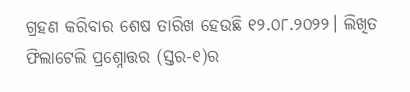ଗ୍ରହଣ କରିବାର ଶେଷ ତାରିଖ ହେଉଛି ୧୨.୦୮.୨୦୨୨। ଲିଖିତ ଫିଲାଟେଲି ପ୍ରଶ୍ନୋତ୍ତର (ସ୍ତର-୧)ର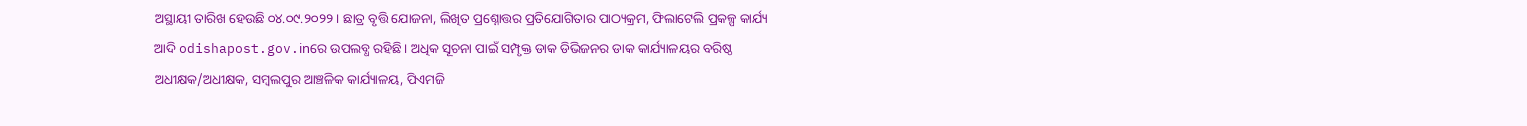ଅସ୍ଥାୟୀ ତାରିଖ ହେଉଛି ୦୪.୦୯.୨୦୨୨। ଛାତ୍ର ବୃତ୍ତି ଯୋଜନା, ଲିଖିତ ପ୍ରଶ୍ନୋତ୍ତର ପ୍ରତିଯୋଗିତାର ପାଠ୍ୟକ୍ରମ, ଫିଲାଟେଲି ପ୍ରକଳ୍ପ କାର୍ଯ୍ୟ ଆଦି odishapost.gov.inରେ ଉପଲବ୍ଧ ରହିଛି। ଅଧିକ ସୂଚନା ପାଇଁ ସମ୍ପୃକ୍ତ ଡାକ ଡିଭିଜନର ଡାକ କାର୍ଯ୍ୟାଳୟର ବରିଷ୍ଠ ଅଧୀକ୍ଷକ/ଅଧୀକ୍ଷକ, ସମ୍ବଲପୁର ଆଞ୍ଚଳିକ କାର୍ଯ୍ୟାଳୟ, ପିଏମଜି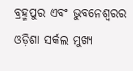ବ୍ରହ୍ମପୁର ଏବଂ ଭୁବନେଶ୍ବରର ଓଡ଼ିଶା ସର୍କଲ ମୁଖ୍ୟ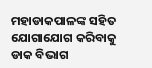ମହାଡାକପାଳଙ୍କ ସହିତ ଯୋଗାଯୋଗ କରିବାକୁ ଡାକ ବିଭାଗ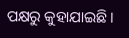ପକ୍ଷରୁ କୁହାଯାଇଛି।